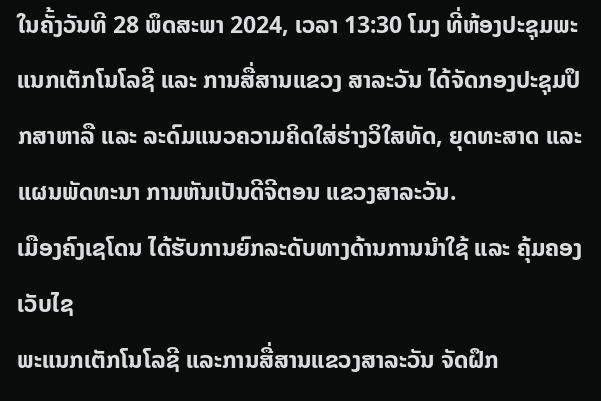ໃນຄັ້ງວັນທີ 28 ພຶດສະພາ 2024, ເວລາ 13:30 ໂມງ ທີ່ຫ້ອງປະຊຸມພະແນກເຕັກໂນໂລຊີ ແລະ ການສື່ສານແຂວງ ສາລະວັນ ໄດ້ຈັດກອງປະຊຸມປຶກສາຫາລື ແລະ ລະດົມແນວຄວາມຄິດໃສ່ຮ່າງວິໃສທັດ, ຍຸດທະສາດ ແລະ ແຜນພັດທະນາ ການຫັນເປັນດີຈີຕອນ ແຂວງສາລະວັນ.
ເມືອງຄົງເຊໂດນ ໄດ້ຮັບການຍົກລະດັບທາງດ້ານການນໍາໃຊ້ ແລະ ຄຸ້ມຄອງເວັບໄຊ
ພະແນກເຕັກໂນໂລຊີ ແລະການສື່ສານແຂວງສາລະວັນ ຈັດຝຶກ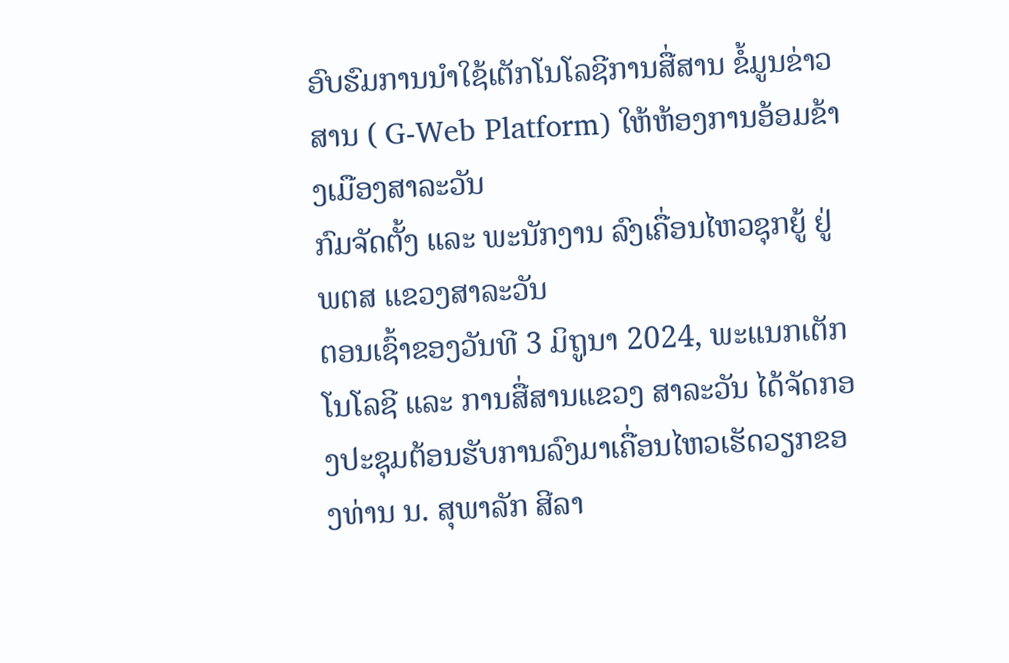ອົບຮົມການນຳໃຊ້ເຕັກໂນໂລຊີການສື່ສານ ຂໍ້ມູນຂ່າວສານ ( G-Web Platform) ໃຫ້ຫ້ອງການອ້ອມຂ້າງເມືອງສາລະວັນ
ກົມຈັດຕັ້ງ ແລະ ພະນັກງານ ລົງເຄື່ອນໄຫວຊຸກຍູ້ ຢູ່ ພຕສ ແຂວງສາລະວັນ
ຕອນເຊົ້າຂອງວັນທີ 3 ມິຖູນາ 2024, ພະແນກເຕັກໂນໂລຊີ ແລະ ການສື່ສານແຂວງ ສາລະວັນ ໄດ້ຈັດກອງປະຊຸມຕ້ອນຮັບການລົງມາເຄື່ອນໄຫວເຮັດວຽກຂອງທ່ານ ນ. ສຸພາລັກ ສີລາ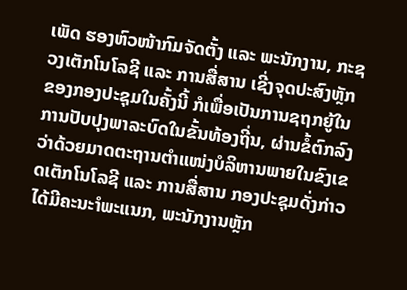ເພັດ ຮອງຫົວໜ້າກົມຈັດຕັ້ງ ແລະ ພະນັກງານ, ກະຊວງເຕັກໂນໂລຊີ ແລະ ການສື່ສານ ເຊີ່ງຈຸດປະສົງຫຼັກຂອງກອງປະຊຸມໃນຄັ້ງນີ້ ກໍເພື່ອເປັນການຊຖກຍູ້ໃນການປັບປຸງພາລະບົດໃນຂັ້ນທ້ອງຖີ່ນ, ຜ່ານຂໍ້ຕົກລົງ ວ່າດ້ວຍມາດຕະຖານຕໍາແໜ່ງບໍລິຫານພາຍໃນຂົງເຂດເຕັກໂນໂລຊີ ແລະ ການສື່ສານ ກອງປະຊຸມດັ່ງກ່າວໄດ້ມີຄະນະໍາພະແນກ, ພະນັກງານຫຼັກ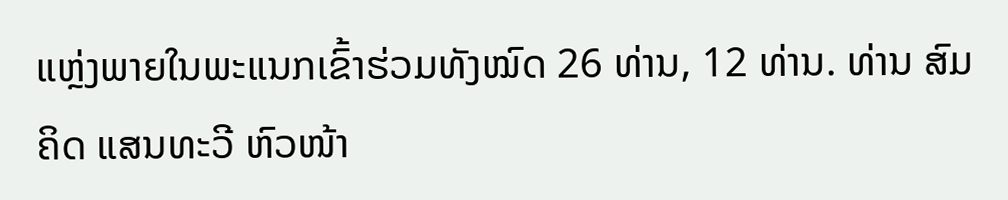ແຫຼ່ງພາຍໃນພະແນກເຂົ້າຮ່ວມທັງໝົດ 26 ທ່ານ, 12 ທ່ານ. ທ່ານ ສົມຄິດ ແສນທະວີ ຫົວໜ້າ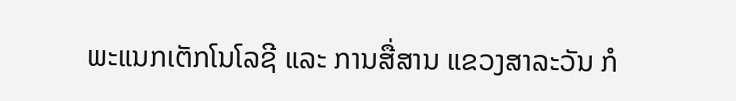ພະແນກເຕັກໂນໂລຊີ ແລະ ການສື່ສານ ແຂວງສາລະວັນ ກໍ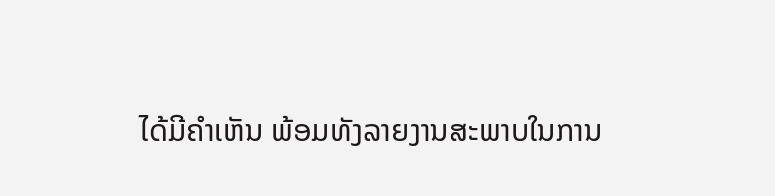ໄດ້ມີຄໍາເຫັນ ພ້ອມທັງລາຍງານສະພາບໃນການ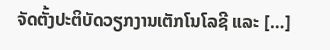ຈັດຕັ້ງປະຕິບັດວຽກງານເຕັກໂນໂລຊີ ແລະ […]